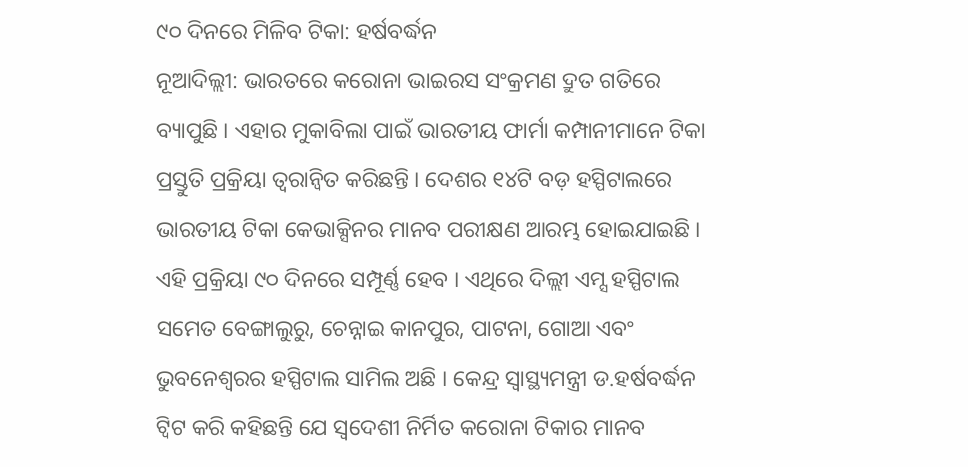୯୦ ଦିନରେ ମିଳିବ ଟିକା: ହର୍ଷବର୍ଦ୍ଧନ
ନୂଆଦିଲ୍ଲୀ: ଭାରତରେ କରୋନା ଭାଇରସ ସଂକ୍ରମଣ ଦ୍ରୁତ ଗତିରେ ବ୍ୟାପୁଛି । ଏହାର ମୁକାବିଲା ପାଇଁ ଭାରତୀୟ ଫାର୍ମା କମ୍ପାନୀମାନେ ଟିକା ପ୍ରସ୍ତୁତି ପ୍ରକ୍ରିୟା ତ୍ୱରାନ୍ୱିତ କରିଛନ୍ତି । ଦେଶର ୧୪ଟି ବଡ଼ ହସ୍ପିଟାଲରେ ଭାରତୀୟ ଟିକା କେଭାକ୍ସିନର ମାନବ ପରୀକ୍ଷଣ ଆରମ୍ଭ ହୋଇଯାଇଛି । ଏହି ପ୍ରକ୍ରିୟା ୯୦ ଦିନରେ ସମ୍ପୂର୍ଣ୍ଣ ହେବ । ଏଥିରେ ଦିଲ୍ଲୀ ଏମ୍ସ ହସ୍ପିଟାଲ ସମେତ ବେଙ୍ଗାଲୁରୁ, ଚେନ୍ନାଇ କାନପୁର, ପାଟନା, ଗୋଆ ଏବଂ ଭୁବନେଶ୍ୱରର ହସ୍ପିଟାଲ ସାମିଲ ଅଛି । କେନ୍ଦ୍ର ସ୍ୱାସ୍ଥ୍ୟମନ୍ତ୍ରୀ ଡ.ହର୍ଷବର୍ଦ୍ଧନ ଟ୍ୱିଟ କରି କହିଛନ୍ତି ଯେ ସ୍ୱଦେଶୀ ନିର୍ମିତ କରୋନା ଟିକାର ମାନବ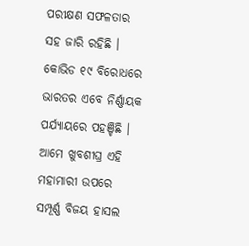ପରୀକ୍ଷଣ ସଫଳତାର ସହ ଜାରି ରହିଛି । କୋଭିଡ ୧୯ ବିରୋଧରେ ଭାରତର ଏବେ ନିର୍ଣ୍ଣାୟକ ପର୍ଯ୍ୟାୟରେ ପହଞ୍ଚିଛି । ଆମେ ଖୁବଶୀଘ୍ର ଏହି ମହାମାରୀ ଉପରେ ସମ୍ପୂର୍ଣ୍ଣ ବିଜୟ ହାସଲ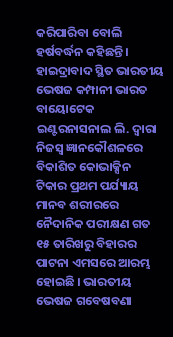କରିପାରିବା ବୋଲି ହର୍ଷବର୍ଦ୍ଧନ କହିଛନ୍ତି ।
ହାଇଦ୍ରାବାଦ ସ୍ଥିତ ଭାରତୀୟ ଭେଷଜ କମ୍ପାନୀ ଭାରତ ବାୟୋଟେକ ଇଣ୍ଟରନାସନାଲ ଲି. ଦ୍ୱାରା ନିଜସ୍ୱ ଜ୍ଞାନକୌଶଳରେ ବିକାଶିତ କୋଭାକ୍ସିନ ଟିକାର ପ୍ରଥମ ପର୍ଯ୍ୟାୟ ମାନବ ଶରୀରରେ ନୈଦାନିକ ପରୀକ୍ଷଣ ଗତ ୧୫ ତାରିଖରୁ ବିହାରର ପାଟନା ଏମସରେ ଆରମ୍ଭ ହୋଇଛି । ଭାରତୀୟ ଭେଷଜ ଗବେଷବଣା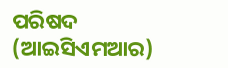ପରିଷଦ (ଆଇସିଏମଆର)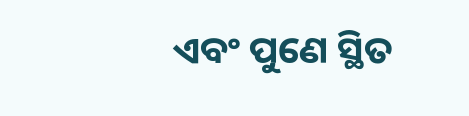ଏବଂ ପୁଣେ ସ୍ଥିତ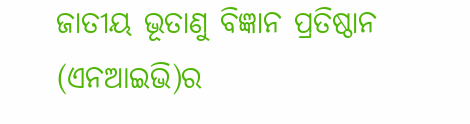ଜାତୀୟ ଭୂତାଣୁ ବିଜ୍ଞାନ ପ୍ରତିଷ୍ଠାନ (ଏନଆଇଭି)ର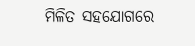ମିଳିତ ସହଯୋଗରେ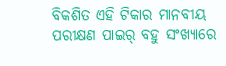ବିକଶିତ ଏହି ଟିକାର ମାନବୀୟ ପରୀକ୍ଷଣ ପାଇର୍ ବହୁ ସଂଖ୍ୟାରେ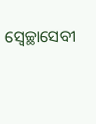ସ୍ୱେଚ୍ଛାସେବୀ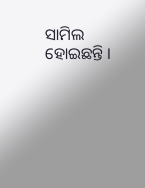ସାମିଲ ହୋଇଛନ୍ତି ।